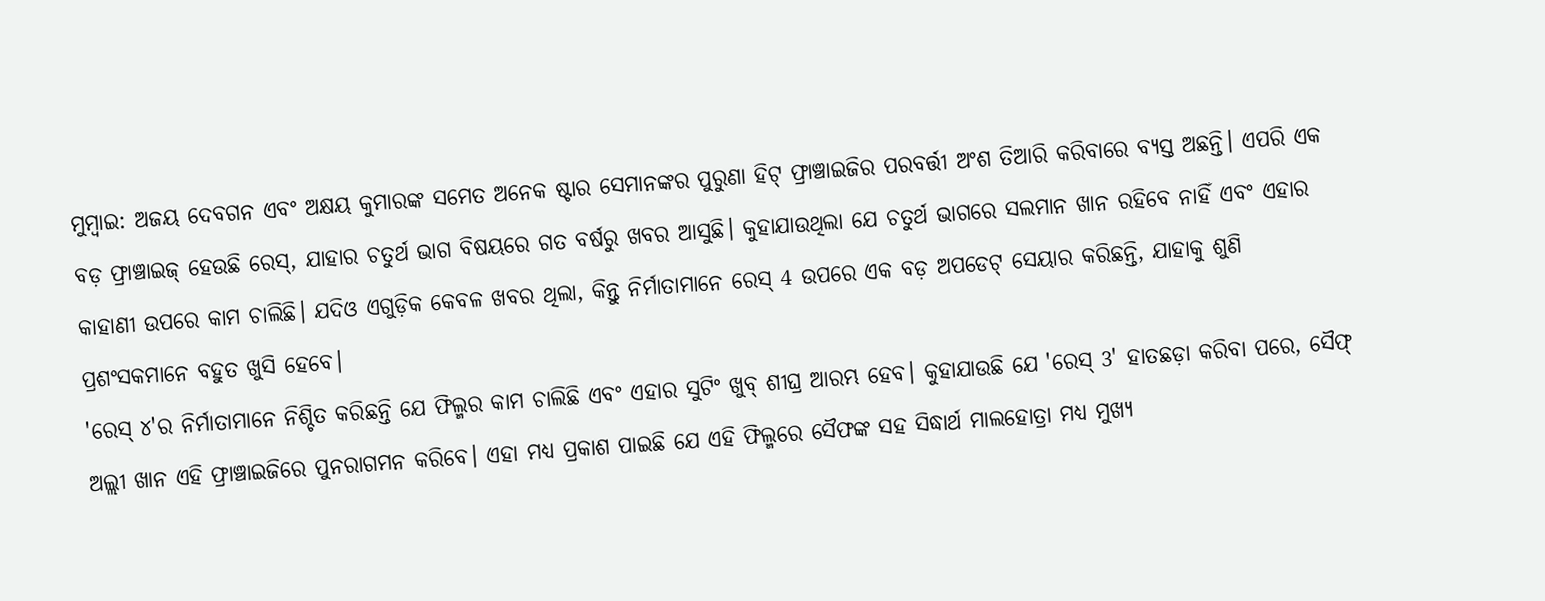ମୁମ୍ବାଇ: ଅଜୟ ଦେବଗନ ଏବଂ ଅକ୍ଷୟ କୁମାରଙ୍କ ସମେତ ଅନେକ ଷ୍ଟାର ସେମାନଙ୍କର ପୁରୁଣା ହିଟ୍ ଫ୍ରାଞ୍ଚାଇଜିର ପରବର୍ତ୍ତୀ ଅଂଶ ତିଆରି କରିବାରେ ବ୍ୟସ୍ତ ଅଛନ୍ତି। ଏପରି ଏକ ବଡ଼ ଫ୍ରାଞ୍ଚାଇଜ୍ ହେଉଛି ରେସ୍, ଯାହାର ଚତୁର୍ଥ ଭାଗ ବିଷୟରେ ଗତ ବର୍ଷରୁ ଖବର ଆସୁଛି। କୁହାଯାଉଥିଲା ଯେ ଚତୁର୍ଥ ଭାଗରେ ସଲମାନ ଖାନ ରହିବେ ନାହିଁ ଏବଂ ଏହାର କାହାଣୀ ଉପରେ କାମ ଚାଲିଛି। ଯଦିଓ ଏଗୁଡ଼ିକ କେବଳ ଖବର ଥିଲା, କିନ୍ତୁ ନିର୍ମାତାମାନେ ରେସ୍ 4 ଉପରେ ଏକ ବଡ଼ ଅପଡେଟ୍ ସେୟାର କରିଛନ୍ତି, ଯାହାକୁ ଶୁଣି ପ୍ରଶଂସକମାନେ ବହୁତ ଖୁସି ହେବେ।
'ରେସ୍ ୪'ର ନିର୍ମାତାମାନେ ନିଶ୍ଚିତ କରିଛନ୍ତି ଯେ ଫିଲ୍ମର କାମ ଚାଲିଛି ଏବଂ ଏହାର ସୁଟିଂ ଖୁବ୍ ଶୀଘ୍ର ଆରମ୍ଭ ହେବ। କୁହାଯାଉଛି ଯେ 'ରେସ୍ 3' ହାତଛଡ଼ା କରିବା ପରେ, ସୈଫ୍ ଅଲ୍ଲୀ ଖାନ ଏହି ଫ୍ରାଞ୍ଚାଇଜିରେ ପୁନରାଗମନ କରିବେ। ଏହା ମଧ୍ୟ ପ୍ରକାଶ ପାଇଛି ଯେ ଏହି ଫିଲ୍ମରେ ସୈଫଙ୍କ ସହ ସିଦ୍ଧାର୍ଥ ମାଲହୋତ୍ରା ମଧ୍ୟ ମୁଖ୍ୟ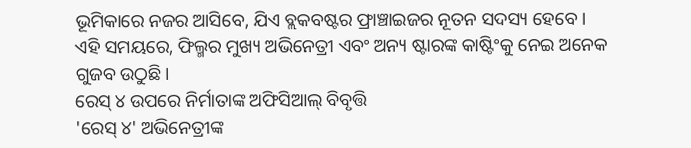ଭୂମିକାରେ ନଜର ଆସିବେ, ଯିଏ ବ୍ଲକବଷ୍ଟର ଫ୍ରାଞ୍ଚାଇଜର ନୂତନ ସଦସ୍ୟ ହେବେ। ଏହି ସମୟରେ, ଫିଲ୍ମର ମୁଖ୍ୟ ଅଭିନେତ୍ରୀ ଏବଂ ଅନ୍ୟ ଷ୍ଟାରଙ୍କ କାଷ୍ଟିଂକୁ ନେଇ ଅନେକ ଗୁଜବ ଉଠୁଛି।
ରେସ୍ ୪ ଉପରେ ନିର୍ମାତାଙ୍କ ଅଫିସିଆଲ୍ ବିବୃତ୍ତି
'ରେସ୍ ୪' ଅଭିନେତ୍ରୀଙ୍କ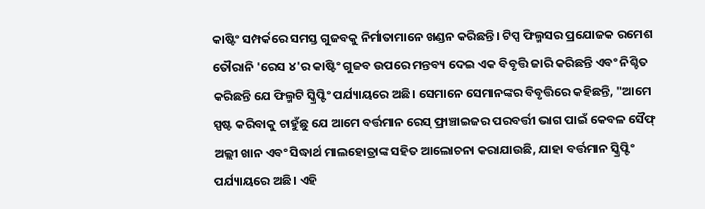କାଷ୍ଟିଂ ସମ୍ପର୍କରେ ସମସ୍ତ ଗୁଜବକୁ ନିର୍ମାତାମାନେ ଖଣ୍ଡନ କରିଛନ୍ତି। ଟିପ୍ସ ଫିଲ୍ମସର ପ୍ରଯୋଜକ ରମେଶ ତୌରାନି 'ରେସ ୪'ର କାଷ୍ଟିଂ ଗୁଜବ ଉପରେ ମନ୍ତବ୍ୟ ଦେଇ ଏକ ବିବୃତ୍ତି ଜାରି କରିଛନ୍ତି ଏବଂ ନିଶ୍ଚିତ କରିଛନ୍ତି ଯେ ଫିଲ୍ମଟି ସ୍କ୍ରିପ୍ଟିଂ ପର୍ଯ୍ୟାୟରେ ଅଛି। ସେମାନେ ସେମାନଙ୍କର ବିବୃତ୍ତିରେ କହିଛନ୍ତି, "ଆମେ ସ୍ପଷ୍ଟ କରିବାକୁ ଚାହୁଁଛୁ ଯେ ଆମେ ବର୍ତ୍ତମାନ ରେସ୍ ଫ୍ରାଞ୍ଚାଇଜର ପରବର୍ତ୍ତୀ ଭାଗ ପାଇଁ କେବଳ ସୈଫ୍ ଅଲ୍ଲୀ ଖାନ ଏବଂ ସିଦ୍ଧାର୍ଥ ମାଲହୋତ୍ରାଙ୍କ ସହିତ ଆଲୋଚନା କରାଯାଉଛି, ଯାହା ବର୍ତ୍ତମାନ ସ୍କ୍ରିପ୍ଟିଂ ପର୍ଯ୍ୟାୟରେ ଅଛି। ଏହି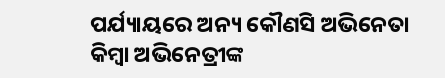ପର୍ଯ୍ୟାୟରେ ଅନ୍ୟ କୌଣସି ଅଭିନେତା କିମ୍ବା ଅଭିନେତ୍ରୀଙ୍କ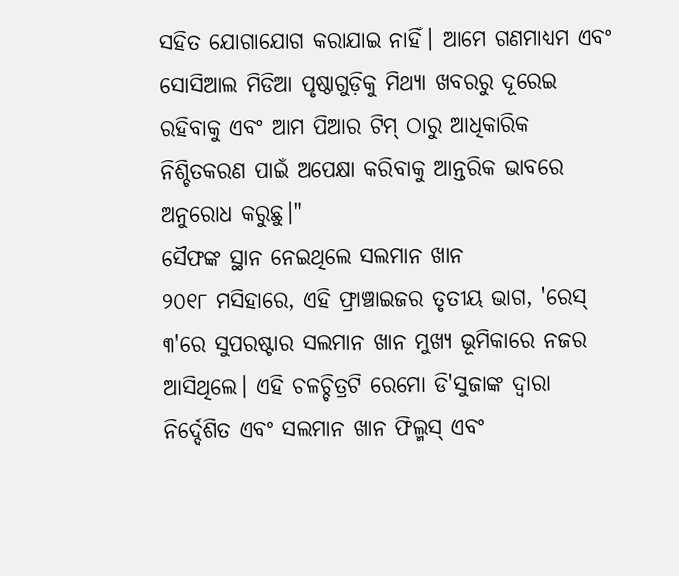ସହିତ ଯୋଗାଯୋଗ କରାଯାଇ ନାହିଁ। ଆମେ ଗଣମାଧ୍ୟମ ଏବଂ ସୋସିଆଲ ମିଡିଆ ପୃଷ୍ଠାଗୁଡ଼ିକୁ ମିଥ୍ୟା ଖବରରୁ ଦୂରେଇ ରହିବାକୁ ଏବଂ ଆମ ପିଆର ଟିମ୍ ଠାରୁ ଆଧିକାରିକ ନିଶ୍ଚିତକରଣ ପାଇଁ ଅପେକ୍ଷା କରିବାକୁ ଆନ୍ତରିକ ଭାବରେ ଅନୁରୋଧ କରୁଛୁ।"
ସୈଫଙ୍କ ସ୍ଥାନ ନେଇଥିଲେ ସଲମାନ ଖାନ
୨୦୧୮ ମସିହାରେ, ଏହି ଫ୍ରାଞ୍ଚାଇଜର ତୃତୀୟ ଭାଗ, 'ରେସ୍ ୩'ରେ ସୁପରଷ୍ଟାର ସଲମାନ ଖାନ ମୁଖ୍ୟ ଭୂମିକାରେ ନଜର ଆସିଥିଲେ। ଏହି ଚଳଚ୍ଚିତ୍ରଟି ରେମୋ ଡି'ସୁଜାଙ୍କ ଦ୍ୱାରା ନିର୍ଦ୍ଦେଶିତ ଏବଂ ସଲମାନ ଖାନ ଫିଲ୍ମସ୍ ଏବଂ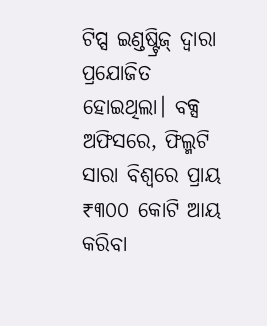ଟିପ୍ସ ଇଣ୍ଡଷ୍ଟ୍ରିଜ୍ ଦ୍ୱାରା ପ୍ରଯୋଜିତ ହୋଇଥିଲା। ବକ୍ସ ଅଫିସରେ, ଫିଲ୍ମଟି ସାରା ବିଶ୍ୱରେ ପ୍ରାୟ ₹୩୦୦ କୋଟି ଆୟ କରିବା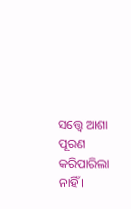ସତ୍ତ୍ୱେ ଆଶା ପୂରଣ କରିପାରିଲା ନାହିଁ ।